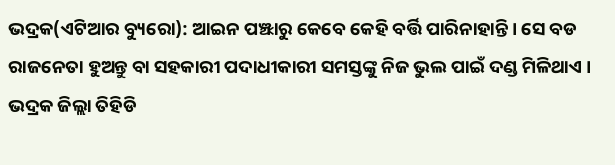ଭଦ୍ରକ(ଏଟିଆର ବ୍ୟୁରୋ): ଆଇନ ପଞ୍ଝାରୁ କେବେ କେହି ବର୍ତ୍ତି ପାରିନାହାନ୍ତି । ସେ ବଡ ରାଜନେତା ହୁଅନ୍ତୁ ବା ସହକାରୀ ପଦାଧୀକାରୀ ସମସ୍ତଙ୍କୁ ନିଜ ଭୁଲ ପାଇଁ ଦଣ୍ଡ ମିଳିଥାଏ ।
ଭଦ୍ରକ ଜିଲ୍ଲା ତିହିଡି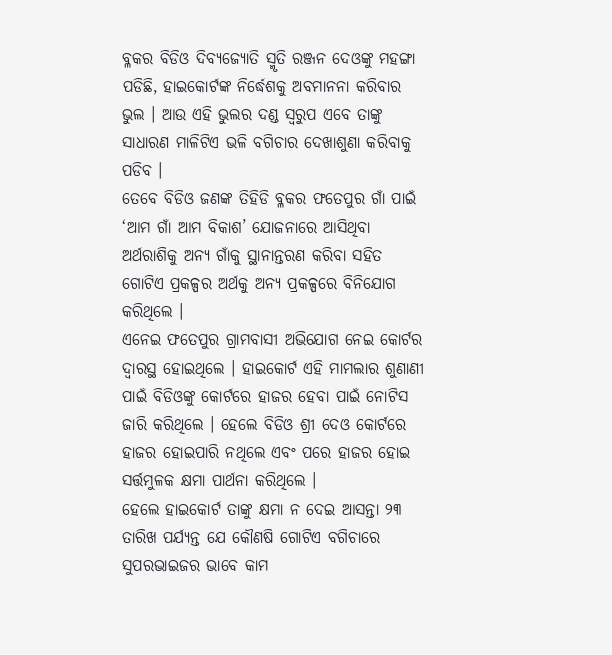ବ୍ଳକର ବିଡିଓ ଦିବ୍ୟଜ୍ୟୋତି ସ୍ମୃତି ରଞ୍ଜନ ଦେଓଙ୍କୁ ମହଙ୍ଗା ପଡିଛି, ହାଇକୋର୍ଟଙ୍କ ନିର୍ଦ୍ଧେଶକୁ ଅବମାନନା କରିବାର ଭୁଲ । ଆଉ ଏହି ଭୁଲର ଦଣ୍ଡ ସ୍ୱରୁପ ଏବେ ତାଙ୍କୁ ସାଧାରଣ ମାଳିଟିଏ ଭଳି ବଗିଚାର ଦେଖାଶୁଣା କରିବାକୁ ପଡିବ ।
ତେବେ ବିଡିଓ ଜଣଙ୍କ ତିହିଡି ବ୍ଳକର ଫତେପୁର ଗାଁ ପାଇଁ ‘ଆମ ଗାଁ ଆମ ବିକାଶ’ ଯୋଜନାରେ ଆସିଥିବା ଅର୍ଥରାଶିକୁ ଅନ୍ୟ ଗାଁକୁ ସ୍ଥାନାନ୍ତରଣ କରିବା ସହିତ ଗୋଟିଏ ପ୍ରକଳ୍ପର ଅର୍ଥକୁ ଅନ୍ୟ ପ୍ରକଳ୍ପରେ ବିନିଯୋଗ କରିଥିଲେ ।
ଏନେଇ ଫତେପୁର ଗ୍ରାମବାସୀ ଅଭିଯୋଗ ନେଇ କୋର୍ଟର ଦ୍ୱାରସ୍ଥ ହୋଇଥିଲେ । ହାଇକୋର୍ଟ ଏହି ମାମଲାର ଶୁଣାଣୀ ପାଇଁ ବିଡିଓଙ୍କୁ କୋର୍ଟରେ ହାଜର ହେବା ପାଇଁ ନୋଟିସ ଜାରି କରିଥିଲେ । ହେଲେ ବିଡିଓ ଶ୍ରୀ ଦେଓ କୋର୍ଟରେ ହାଜର ହୋଇପାରି ନଥିଲେ ଏବଂ ପରେ ହାଜର ହୋଇ ସର୍ତ୍ତମୁଳକ କ୍ଷମା ପାର୍ଥନା କରିଥିଲେ ।
ହେଲେ ହାଇକୋର୍ଟ ତାଙ୍କୁ କ୍ଷମା ନ ଦେଇ ଆସନ୍ତା ୨୩ ତାରିଖ ପର୍ଯ୍ୟନ୍ତ ଯେ କୌଣଷି ଗୋଟିଏ ବଗିଚାରେ ସୁପରଭାଇଜର ଭାବେ କାମ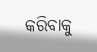କରିବାକୁ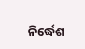ନିର୍ଦ୍ଧେଶ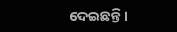ଦେଇଛନ୍ତି ।